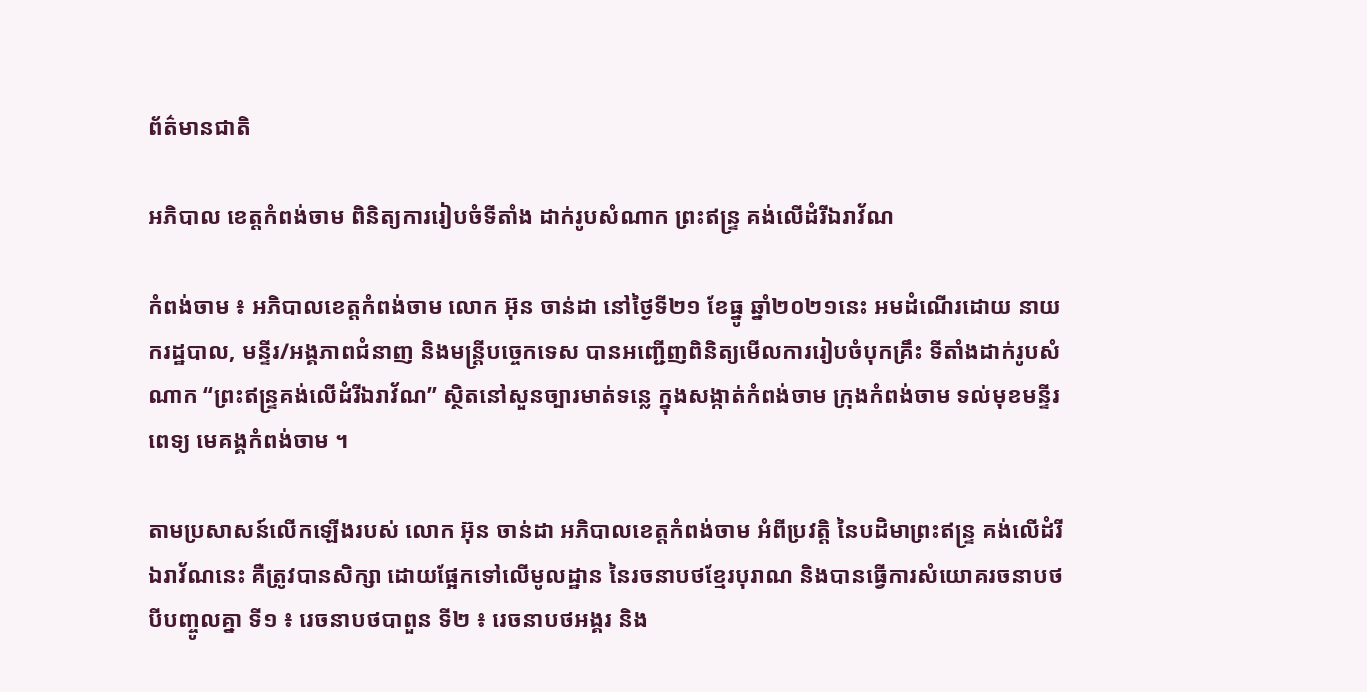ព័ត៌មានជាតិ

អភិបាល ខេត្តកំពង់ចាម ពិនិត្យការរៀបចំទីតាំង ដាក់រូបសំណាក ព្រះឥន្ទ្រ គង់លើដំរីឯរាវ័ណ

កំពង់ចាម ៖ អភិបាលខេត្តកំពង់ចាម លោក អ៊ុន ចាន់ដា នៅថ្ងៃទី២១ ខែធ្នូ ឆ្នាំ២០២១នេះ អមដំណើរដោយ នាយករដ្ឋបាល, មន្ទីរ/អង្គភាពជំនាញ និងមន្ត្រីបច្ចេកទេស បានអញ្ជើញពិនិត្យមើលការរៀបចំបុកគ្រឹះ ទីតាំងដាក់រូបសំណាក “ព្រះឥន្ទ្រគង់លើដំរីឯរាវ័ណ” ស្ថិតនៅសួនច្បារមាត់ទន្លេ ក្នុងសង្កាត់កំពង់ចាម ក្រុងកំពង់ចាម ទល់មុខមន្ទីរពេទ្យ មេគង្គកំពង់ចាម ។

តាមប្រសាសន៍លើកឡើងរបស់ លោក អ៊ុន ចាន់ដា អភិបាលខេត្តកំពង់ចាម អំពីប្រវត្តិ នៃបដិមាព្រះឥន្ទ្រ គង់លើដំរីឯរាវ័ណនេះ គឺត្រូវបានសិក្សា ដោយផ្អែកទៅលើមូលដ្ឋាន នៃរចនាបថខ្មែរបុរាណ និងបានធ្វើការសំយោគរចនាបថបីបញ្ចូលគ្នា ទី១ ៖ រេចនាបថបាពួន ទី២ ៖ រេចនាបថអង្គរ និង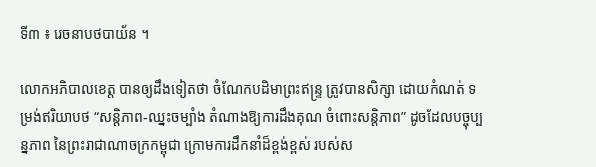ទី៣ ៖ រេចនាបថបាយ័ន ។

លោកអភិបាលខេត្ត បានឲ្យដឹងទៀតថា ចំណែកបដិមាព្រះឥន្ទ្រ ត្រូវបានសិក្សា ដោយកំណត់ ទម្រង់ឥរិយាបថ “សន្តិភាព-ឈ្នះចម្បាំង តំណាងឱ្យការដឹងគុណ ចំពោះសន្តិភាព” ដូចដែលបច្ចុប្បន្នភាព នៃព្រះរាជាណាចក្រកម្ពុជា ក្រោមការដឹកនាំដ៏ខ្ពង់ខ្ពស់ របស់ស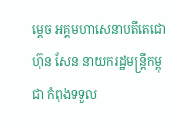ម្ដេច អគ្គមហាសេនាបតីតេជោ ហ៊ុន សែន នាយករដ្ឋមន្ត្រីកម្ពុជា កំពុងទទួល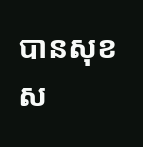បានសុខស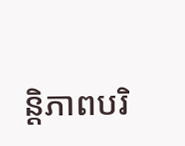ន្តិភាពបរិ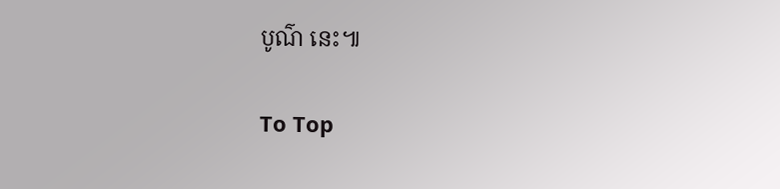បូណ៌ នេះ៕

To Top